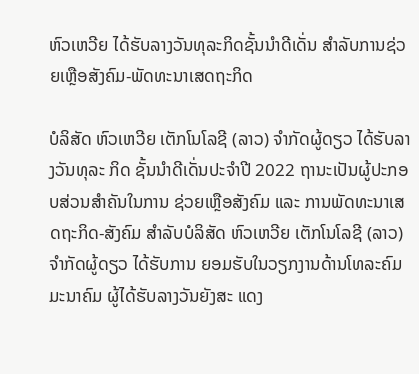ຫົວເຫວີຍ ໄດ້ຮັບລາງວັນທຸລະກິດຊັ້ນນຳດີເດັ່ນ ສໍາລັບການຊ່ວຍເຫຼືອສັງຄົມ-ພັດທະນາເສດຖະກິດ

ບໍລິສັດ ຫົວເຫວີຍ ເຕັກໂນໂລຊີ (ລາວ) ຈໍາກັດຜູ້ດຽວ ໄດ້ຮັບລາງວັນທຸລະ ກິດ ຊັ້ນນຳດີເດັ່ນປະຈໍາປີ 2022 ຖານະເປັນຜູ້ປະກອບສ່ວນສໍາຄັນໃນການ ຊ່ວຍເຫຼືອສັງຄົມ ແລະ ການພັດທະນາເສດຖະກິດ-ສັງຄົມ ສຳລັບບໍລິສັດ ຫົວເຫວີຍ ເຕັກໂນໂລຊີ (ລາວ) ຈໍາກັດຜູ້ດຽວ ໄດ້ຮັບການ ຍອມຮັບໃນວຽກງານດ້ານໂທລະຄົມມະນາຄົມ ຜູ້ໄດ້ຮັບລາງວັນຍັງສະ ແດງ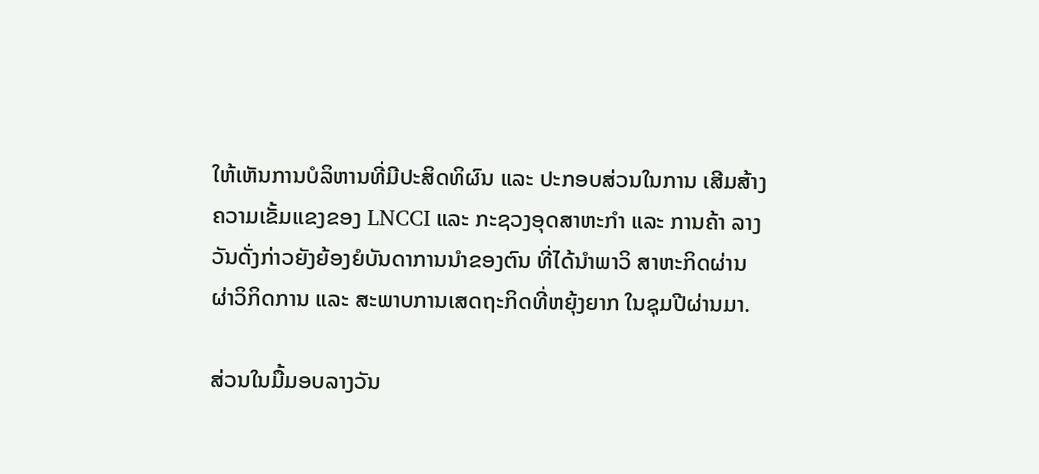ໃຫ້ເຫັນການບໍລິຫານທີ່ມີປະສິດທິຜົນ ແລະ ປະກອບສ່ວນໃນການ ເສີມສ້າງຄວາມເຂັ້ມແຂງຂອງ LNCCI ແລະ ກະຊວງອຸດສາຫະກໍາ ແລະ ການຄ້າ ລາງວັນດັ່ງກ່າວຍັງຍ້ອງຍໍບັນດາການນຳຂອງຕົນ ທີ່ໄດ້ນຳພາວິ ສາຫະກິດຜ່ານຜ່າວິກິດການ ແລະ ສະພາບການເສດຖະກິດທີ່ຫຍຸ້ງຍາກ ໃນຊຸມປີຜ່ານມາ.

ສ່ວນໃນມື້ມອບລາງວັນ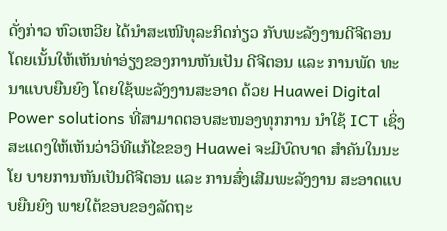ດັ່ງກ່າວ ຫົວເຫວີຍ ໄດ້ນຳສະເໜີທຸລະກິດກ່ຽວ ກັບພະລັງງານດີຈີຕອນ ໂດຍເນັ້ນໃຫ້ເຫັນທ່າອ່ຽງຂອງການຫັນເປັນ ດີຈີຕອນ ແລະ ການພັດ ທະນາແບບຍືນຍົງ ໂດຍໃຊ້ພະລັງງານສະອາດ ດ້ວຍ Huawei Digital Power solutions ທີ່ສາມາດຕອບສະໜອງທຸກການ ນຳໃຊ້ ICT ເຊິ່ງສະແດງໃຫ້ເຫັນວ່າວິທີແກ້ໄຂຂອງ Huawei ຈະມີບົດບາດ ສຳຄັນໃນນະໂຍ ບາຍການຫັນເປັນດີຈີຕອນ ແລະ ການສົ່ງເສີມພະລັງງານ ສະອາດແບບຍືນຍົງ ພາຍໃຕ້ຂອບຂອງລັດຖະ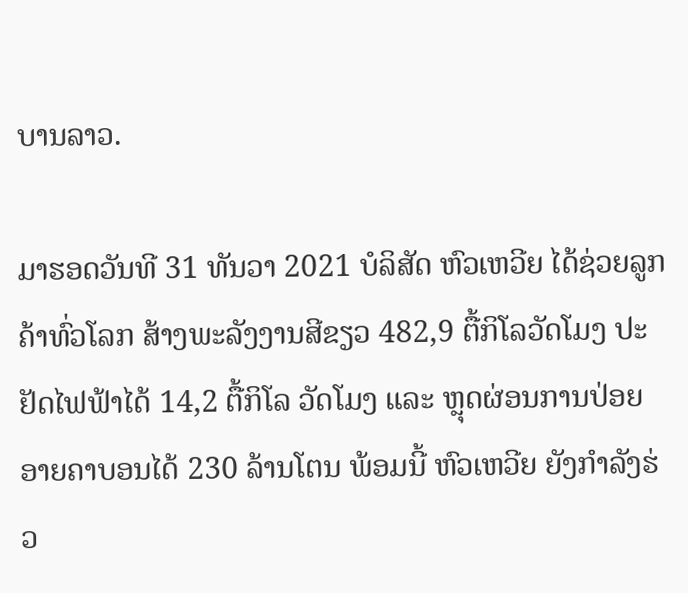ບານລາວ.

ມາຮອດວັນທີ 31 ທັນວາ 2021 ບໍລິສັດ ຫົວເຫວີຍ ໄດ້ຊ່ວຍລູກຄ້າທົ່ວໂລກ ສ້າງພະລັງງານສີຂຽວ 482,9 ຕື້ກິໂລວັດໂມງ ປະຢັດໄຟຟ້າໄດ້ 14,2 ຕື້ກິໂລ ວັດໂມງ ແລະ ຫຼຸດຜ່ອນການປ່ອຍອາຍຄາບອນໄດ້ 230 ລ້ານໂຕນ ພ້ອມນີ້ ຫົວເຫວີຍ ຍັງກຳລັງຮ່ວ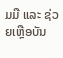ມມື ແລະ ຊ່ວຍເຫຼືອບັນ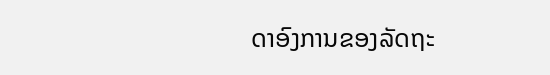ດາອົງການຂອງລັດຖະ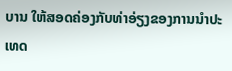ບານ ໃຫ້ສອດຄ່ອງກັບທ່າອ່ຽງຂອງການນໍາປະເທດ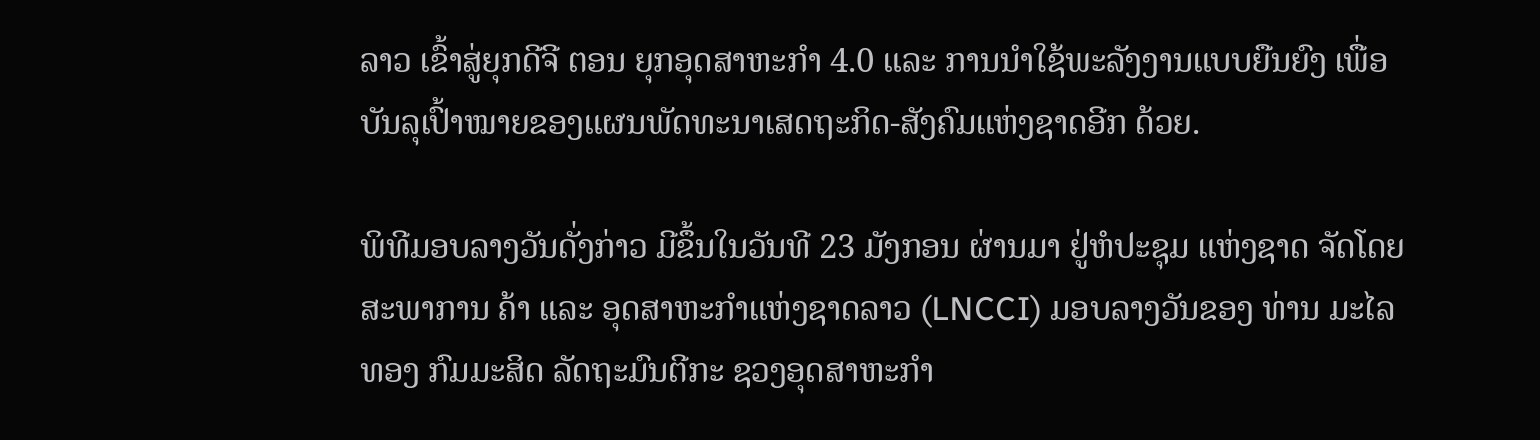ລາວ ເຂົ້າສູ່ຍຸກດີຈີ ຕອນ ຍຸກອຸດສາຫະກຳ 4.0 ແລະ ການນຳໃຊ້ພະລັງງານແບບຍືນຍົງ ເພື່ອ ບັນລຸເປົ້າໝາຍຂອງແຜນພັດທະນາເສດຖະກິດ-ສັງຄົມແຫ່ງຊາດອີກ ດ້ວຍ.

ພິທີມອບລາງວັນດັ່ງກ່າວ ມີຂຶ້ນໃນວັນທີ 23 ມັງກອນ ຜ່ານມາ ຢູ່ຫໍປະຊຸມ ແຫ່ງຊາດ ຈັດໂດຍສະພາການ ຄ້າ ແລະ ອຸດສາຫະກຳແຫ່ງຊາດລາວ (LNCCI) ມອບລາງວັນຂອງ ທ່ານ ມະໄລທອງ ກົມມະສິດ ລັດຖະມົນຕີກະ ຊວງອຸດສາຫະກຳ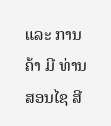ແລະ ການຄ້າ ມີ ທ່ານ ສອນໄຊ ສີ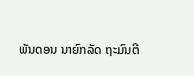ພັນດອນ ນາຍົກລັດ ຖະມົນຕີ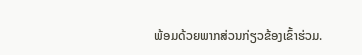ພ້ອມດ້ວຍພາກສ່ວນກ່ຽວຂ້ອງເຂົ້າຮ່ວມ.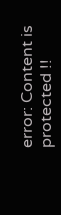error: Content is protected !!